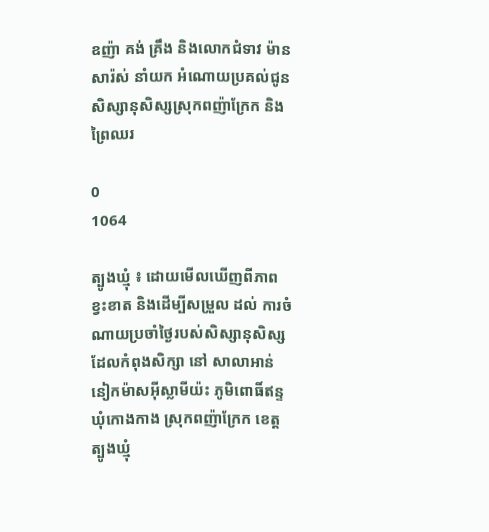ឧញ៉ា គង់ គ្រឹង និងលោកជំទាវ ម៉ាន សារ៉ស់ នាំយក អំណោយប្រគល់ជូនសិស្សានុសិស្សស្រុកពញ៉ាក្រែក និងព្រៃឈរ

0
1064

ត្បូងឃ្មុំ ៖ ដោយមើលឃើញពីភាពខ្វះខាត និងដើម្បីសម្រួល ដល់ ការចំណាយប្រចាំថ្ងៃរបស់សិស្សានុសិស្ស ដែលកំពុងសិក្សា នៅ សាលាអាន់នៀកម៉ាសអ៊ីស្លាមីយ៉ះ ភូមិពោធិ៍ឥន្ទ ឃុំកោងកាង ស្រុកពញ៉ាក្រែក ខេត្តត្បូងឃ្មុំ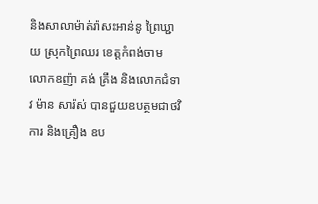និងសាលាម៉ាត់រ៉ាសះអាន់នូ ព្រៃឃ្ជាយ ស្រុកព្រៃឈរ ខេត្តកំពង់ចាម លោកឧញ៉ា គង់ គ្រឹង និងលោកជំទាវ ម៉ាន សារ៉ស់ បានជួយឧបត្ថមជាថវិការ និងគ្រឿង ឧប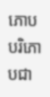ភោបបរិភោបជា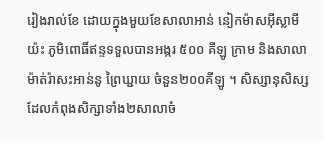រៀងរាល់ខែ ដោយក្នុងមួយខែសាលាអាន់ នៀកម៉ាសអ៊ីស្លាមីយ៉ះ ភូមិពោធិ៍ឥន្ទទទួលបានអង្ករ ៥០០ គីឡូ ក្រាម និងសាលាម៉ាត់រ៉ាសះអាន់នូ ព្រៃឃ្ជាយ ចំនួន២០០គីឡូ ។ សិស្សានុសិស្សដែលកំពុងសិក្សាទាំង២សាលាចំ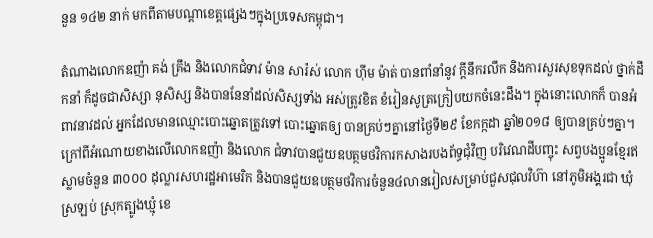នួន ១៤២ នាក់ មកពីតាមបណ្តាខេត្តផ្សេងៗក្នុងប្រទេសកម្ពុជា។

តំណាងលោកឧញ៉ា គង់ គ្រឹង និងលោកជំទាវ ម៉ាន សារ៉ស់ លោក ហ៊ីម ម៉ាត់ បានពាំនាំនូវ ក្តីនឹករលឹក និងការសួរសុខទុកដល់ ថ្នាក់ដឹកនាំ ក៏ដូចជាសិស្សា នុសិស្ស និងបាននែនាំដល់សិស្សទាំង អស់ត្រូវខិត ខំរៀនសូត្រក្រៀបយកចំនេះដឹង។ ក្នុងនោះលោកក៏ បានអំពាវនាវដល់ អ្នកដែលមានឈ្មោះបោះឆ្នោតត្រូវទៅ បោះឆ្នោតឲ្យ បានគ្រប់ៗគ្នានៅថ្ងៃទី២៩ ខែកក្កដា ឆ្នាំ២០១៨ ឲ្យបានគ្រប់ៗគ្នា។ ក្រៅពីអំណោយខាងលើលោកឧញ៉ា និងលោក ជំទាវបានជួយឧបត្ថមថវិការកសាងរបងព័ទ្ធជុំវិញ បរិវេណដីបញ្ចុះ សព្វបងប្អូនខ្មែរឥស្លាមចំនួន ៣០០០ ដុល្លារសហរដ្ឋអាមេរិក និងបានជួយឧបត្ថមថវិការចំនួន៤លានរៀលសម្រាប់ជួសជុលវិហ៊ា នៅភូមិអង្គរជា ឃុំស្រឡប់ ស្រុកត្បូងឃ្មុំ ខេ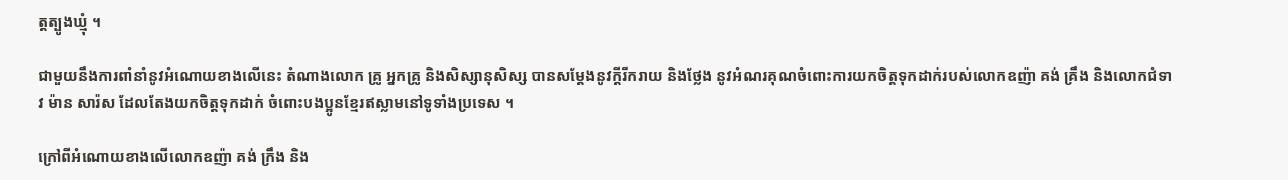ត្តត្បូងឃ្មុំ ។

ជាមួយនឹងការពាំនាំនូវអំណោយខាងលើនេះ តំណាងលោក គ្រូ អ្នកគ្រូ និងសិស្សានុសិស្ស បានសម្តែងនូវក្តីរីករាយ និងថ្លែង នូវអំណរគុណចំពោះការយកចិត្តទុកដាក់របស់លោកឧញ៉ា គង់ គ្រឹង និងលោកជំទាវ ម៉ាន សារ៉ស ដែលតែងយកចិត្តទុកដាក់ ចំពោះបងប្អូនខ្មែរឥស្លាមនៅទូទាំងប្រទេស ។

ក្រៅពីអំណោយខាងលើលោកឧញ៉ា គង់ ក្រឹង និង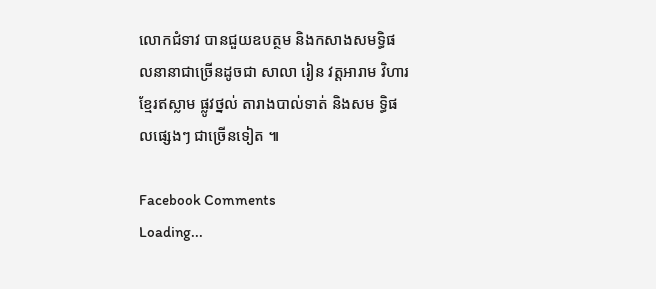លោកជំទាវ បានជួយឧបត្ថម និងកសាងសមទ្ធិផលនានាជាច្រើនដូចជា សាលា រៀន វត្តអារាម វិហារខ្មែរឥស្លាម ផ្លូវថ្នល់ តារាងបាល់ទាត់ និងសម ទ្ធិផលផ្សេងៗ ជាច្រើនទៀត ៕

Facebook Comments
Loading...